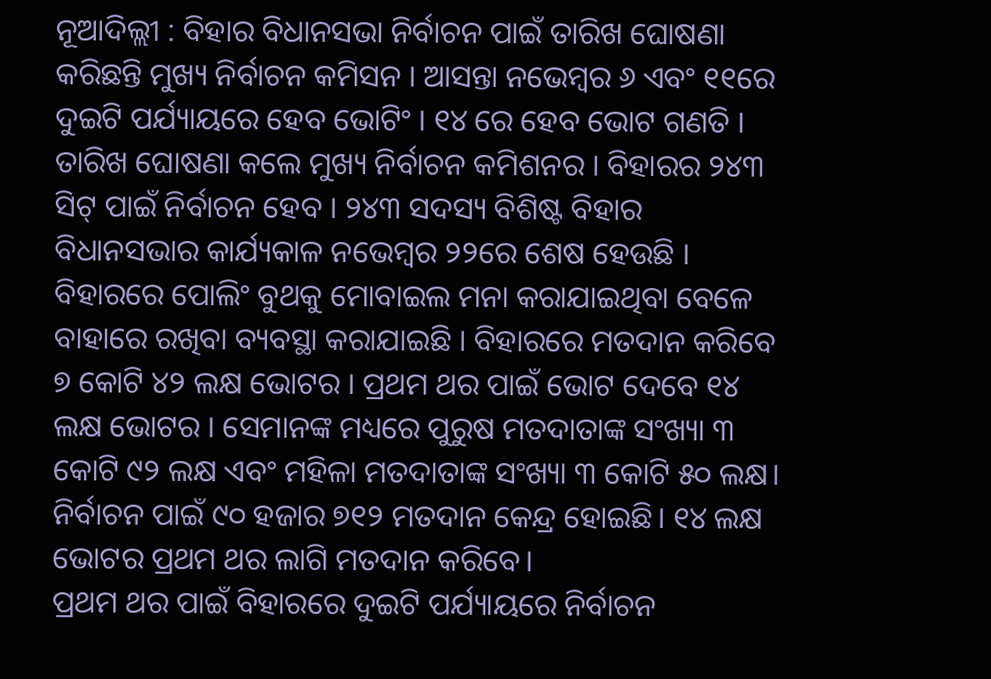ନୂଆଦିଲ୍ଲୀ : ବିହାର ବିଧାନସଭା ନିର୍ବାଚନ ପାଇଁ ତାରିଖ ଘୋଷଣା କରିଛନ୍ତି ମୁଖ୍ୟ ନିର୍ବାଚନ କମିସନ । ଆସନ୍ତା ନଭେମ୍ବର ୬ ଏବଂ ୧୧ରେ ଦୁଇଟି ପର୍ଯ୍ୟାୟରେ ହେବ ଭୋଟିଂ । ୧୪ ରେ ହେବ ଭୋଟ ଗଣତି । ତାରିଖ ଘୋଷଣା କଲେ ମୁଖ୍ୟ ନିର୍ବାଚନ କମିଶନର । ବିହାରର ୨୪୩ ସିଟ୍ ପାଇଁ ନିର୍ବାଚନ ହେବ । ୨୪୩ ସଦସ୍ୟ ବିଶିଷ୍ଟ ବିହାର ବିଧାନସଭାର କାର୍ଯ୍ୟକାଳ ନଭେମ୍ବର ୨୨ରେ ଶେଷ ହେଉଛି ।
ବିହାରରେ ପୋଲିଂ ବୁଥକୁ ମୋବାଇଲ ମନା କରାଯାଇଥିବା ବେଳେ ବାହାରେ ରଖିବା ବ୍ୟବସ୍ଥା କରାଯାଇଛି । ବିହାରରେ ମତଦାନ କରିବେ ୭ କୋଟି ୪୨ ଲକ୍ଷ ଭୋଟର । ପ୍ରଥମ ଥର ପାଇଁ ଭୋଟ ଦେବେ ୧୪ ଲକ୍ଷ ଭୋଟର । ସେମାନଙ୍କ ମଧ୍ୟରେ ପୁରୁଷ ମତଦାତାଙ୍କ ସଂଖ୍ୟା ୩ କୋଟି ୯୨ ଲକ୍ଷ ଏବଂ ମହିଳା ମତଦାତାଙ୍କ ସଂଖ୍ୟା ୩ କୋଟି ୫୦ ଲକ୍ଷ। ନିର୍ବାଚନ ପାଇଁ ୯୦ ହଜାର ୭୧୨ ମତଦାନ କେନ୍ଦ୍ର ହୋଇଛି। ୧୪ ଲକ୍ଷ ଭୋଟର ପ୍ରଥମ ଥର ଲାଗି ମତଦାନ କରିବେ।
ପ୍ରଥମ ଥର ପାଇଁ ବିହାରରେ ଦୁଇଟି ପର୍ଯ୍ୟାୟରେ ନିର୍ବାଚନ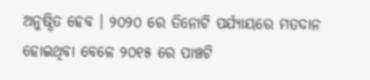ଅନୁଷ୍ଠିତ ହେବ । ୨୦୨୦ ରେ ତିନୋଟି ପର୍ଯ୍ୟାୟରେ ମତଦାନ ହୋଇଥିବା ବେଳେ ୨୦୧୫ ରେ ପାଞ୍ଚଟି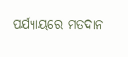ପର୍ଯ୍ୟାୟରେ ମତଦାନ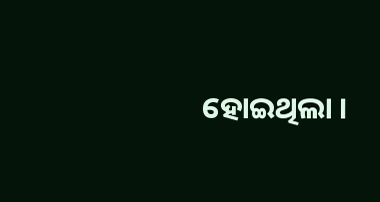ହୋଇଥିଲା ।